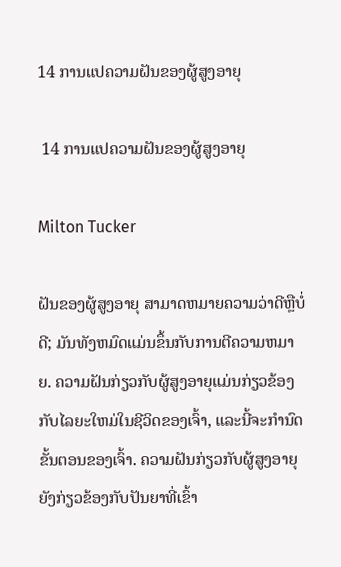14 ການແປຄວາມຝັນຂອງຜູ້ສູງອາຍຸ

 14 ການແປຄວາມຝັນຂອງຜູ້ສູງອາຍຸ

Milton Tucker

ຝັນຂອງຜູ້ສູງອາຍຸ ສາມາດຫມາຍຄວາມວ່າດີຫຼືບໍ່ດີ; ມັນທັງຫມົດແມ່ນຂຶ້ນກັບການຕີຄວາມຫມາຍ. ຄວາມຝັນກ່ຽວກັບຜູ້ສູງອາຍຸແມ່ນກ່ຽວຂ້ອງກັບໄລຍະໃຫມ່ໃນຊີວິດຂອງເຈົ້າ, ແລະນີ້ຈະກໍານົດຂັ້ນຕອນຂອງເຈົ້າ. ຄວາມຝັນກ່ຽວກັບຜູ້ສູງອາຍຸຍັງກ່ຽວຂ້ອງກັບປັນຍາທີ່ເຂົ້າ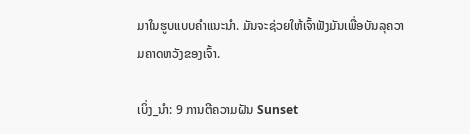ມາໃນຮູບແບບຄໍາແນະນໍາ. ມັນຈະຊ່ວຍໃຫ້ເຈົ້າຟັງມັນເພື່ອບັນລຸຄວາມຄາດຫວັງຂອງເຈົ້າ.

ເບິ່ງ_ນຳ: 9 ການຕີຄວາມຝັນ Sunset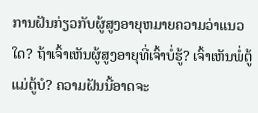ການຝັນກ່ຽວກັບຜູ້ສູງອາຍຸຫມາຍຄວາມວ່າແນວໃດ? ຖ້າເຈົ້າເຫັນຜູ້ສູງອາຍຸທີ່ເຈົ້າບໍ່ຮູ້? ເຈົ້າເຫັນພໍ່ຕູ້ແມ່ຕູ້ບໍ? ຄວາມຝັນນີ້ອາດຈະ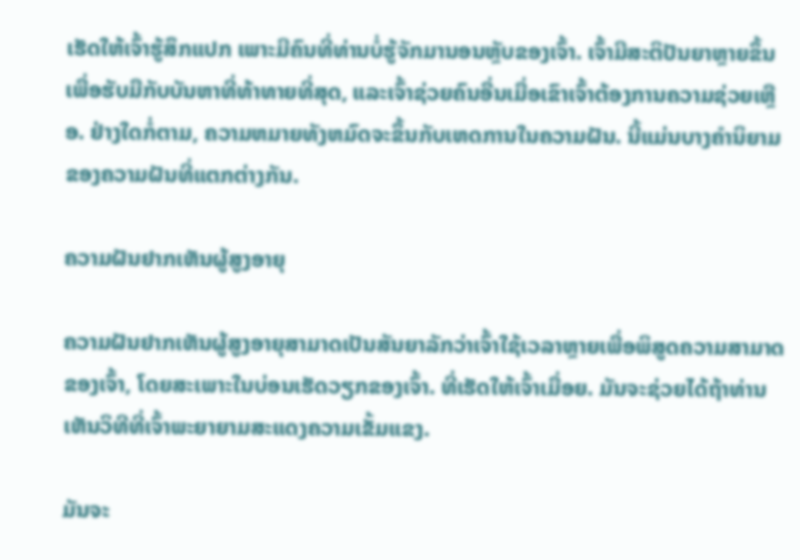ເຮັດໃຫ້ເຈົ້າຮູ້ສຶກແປກ ເພາະມີຄົນທີ່ທ່ານບໍ່ຮູ້ຈັກມານອນຫຼັບຂອງເຈົ້າ. ເຈົ້າມີສະຕິປັນຍາຫຼາຍຂຶ້ນເພື່ອຮັບມືກັບບັນຫາທີ່ທ້າທາຍທີ່ສຸດ, ແລະເຈົ້າຊ່ວຍຄົນອື່ນເມື່ອເຂົາເຈົ້າຕ້ອງການຄວາມຊ່ວຍເຫຼືອ. ຢ່າງໃດກໍ່ຕາມ, ຄວາມຫມາຍທັງຫມົດຈະຂຶ້ນກັບເຫດການໃນຄວາມຝັນ. ນີ້ແມ່ນບາງຄຳນິຍາມຂອງຄວາມຝັນທີ່ແຕກຕ່າງກັນ.

ຄວາມຝັນຢາກເຫັນຜູ້ສູງອາຍຸ

ຄວາມຝັນຢາກເຫັນຜູ້ສູງອາຍຸສາມາດເປັນສັນຍາລັກວ່າເຈົ້າໃຊ້ເວລາຫຼາຍເພື່ອພິສູດຄວາມສາມາດຂອງເຈົ້າ, ໂດຍສະເພາະໃນບ່ອນເຮັດວຽກຂອງເຈົ້າ. ທີ່ເຮັດໃຫ້ເຈົ້າເມື່ອຍ. ມັນຈະຊ່ວຍໄດ້ຖ້າທ່ານເຫັນວິທີທີ່ເຈົ້າພະຍາຍາມສະແດງຄວາມເຂັ້ມແຂງ.

ມັນຈະ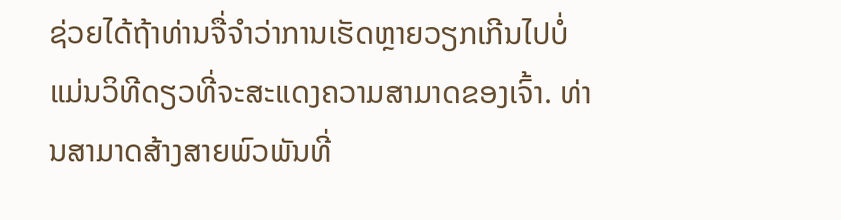ຊ່ວຍໄດ້ຖ້າທ່ານຈື່ຈໍາວ່າການເຮັດຫຼາຍວຽກເກີນໄປບໍ່ແມ່ນວິທີດຽວທີ່ຈະສະແດງຄວາມສາມາດຂອງເຈົ້າ. ທ່ານສາມາດສ້າງສາຍພົວພັນທີ່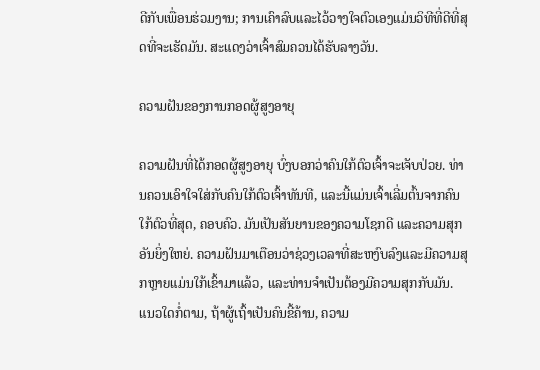ດີກັບເພື່ອນຮ່ວມງານ; ການເຄົາລົບແລະໄວ້ວາງໃຈຕົວເອງແມ່ນວິທີທີ່ດີທີ່ສຸດທີ່ຈະເຮັດມັນ. ສະແດງວ່າເຈົ້າສົມຄວນໄດ້ຮັບລາງວັນ.

ຄວາມຝັນຂອງການກອດຜູ້ສູງອາຍຸ

ຄວາມຝັນທີ່ໄດ້ກອດຜູ້ສູງອາຍຸ ບົ່ງບອກວ່າຄົນໃກ້ຕົວເຈົ້າຈະເຈັບປ່ວຍ. ທ່ານຄວນເອົາໃຈໃສ່ກັບຄົນໃກ້ຕົວເຈົ້າທັນທີ, ແລະນີ້ແມ່ນເຈົ້າເລີ່ມຕົ້ນຈາກຄົນໃກ້ຕົວທີ່ສຸດ, ຄອບຄົວ. ມັນເປັນສັນຍານຂອງຄວາມໂຊກດີ ແລະຄວາມສຸກອັນຍິ່ງໃຫຍ່. ຄວາມຝັນມາເຕືອນວ່າຊ່ວງເວລາທີ່ສະຫງົບລົງແລະມີຄວາມສຸກຫຼາຍແມ່ນໃກ້ເຂົ້າມາແລ້ວ, ແລະທ່ານຈໍາເປັນຕ້ອງມີຄວາມສຸກກັບມັນ. ແນວໃດກໍ່ຕາມ, ຖ້າຜູ້ເຖົ້າເປັນຄົນຂີ້ຄ້ານ, ຄວາມ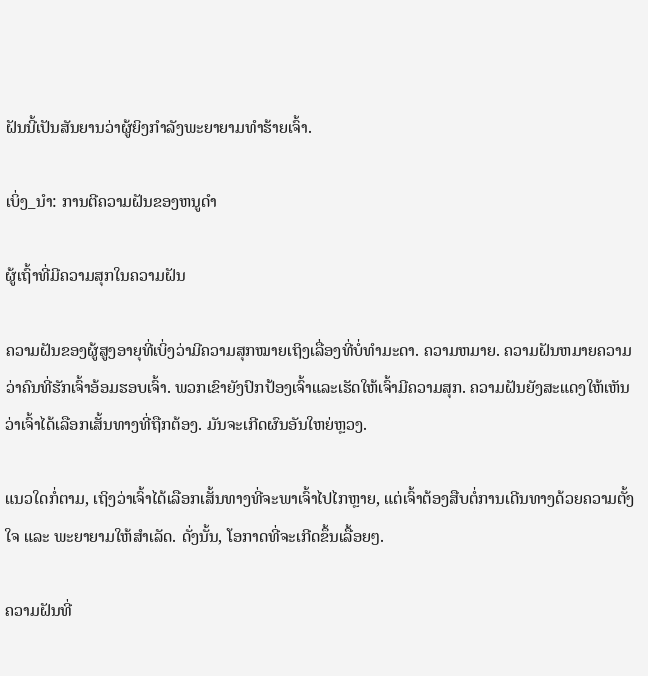ຝັນນີ້ເປັນສັນຍານວ່າຜູ້ຍິງກຳລັງພະຍາຍາມທຳຮ້າຍເຈົ້າ.

ເບິ່ງ_ນຳ: ການຕີຄວາມຝັນຂອງຫນູດໍາ

ຜູ້ເຖົ້າທີ່ມີຄວາມສຸກໃນຄວາມຝັນ

ຄວາມຝັນຂອງຜູ້ສູງອາຍຸທີ່ເບິ່ງວ່າມີຄວາມສຸກໝາຍເຖິງເລື່ອງທີ່ບໍ່ທຳມະດາ. ຄວາມຫມາຍ. ຄວາມຝັນຫມາຍຄວາມວ່າຄົນທີ່ຮັກເຈົ້າອ້ອມຮອບເຈົ້າ. ພວກເຂົາຍັງປົກປ້ອງເຈົ້າແລະເຮັດໃຫ້ເຈົ້າມີຄວາມສຸກ. ຄວາມຝັນຍັງສະແດງໃຫ້ເຫັນວ່າເຈົ້າໄດ້ເລືອກເສັ້ນທາງທີ່ຖືກຕ້ອງ. ມັນຈະເກີດຜົນອັນໃຫຍ່ຫຼວງ.

ແນວໃດກໍ່ຕາມ, ເຖິງວ່າເຈົ້າໄດ້ເລືອກເສັ້ນທາງທີ່ຈະພາເຈົ້າໄປໄກຫຼາຍ, ແຕ່ເຈົ້າຕ້ອງສືບຕໍ່ການເດີນທາງດ້ວຍຄວາມຕັ້ງໃຈ ແລະ ພະຍາຍາມໃຫ້ສຳເລັດ. ດັ່ງນັ້ນ, ໂອກາດທີ່ຈະເກີດຂຶ້ນເລື້ອຍໆ.

ຄວາມຝັນທີ່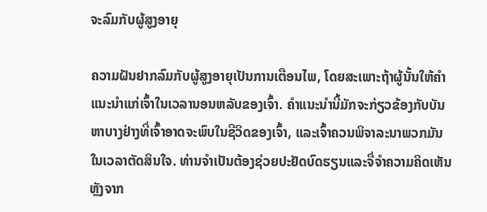ຈະລົມກັບຜູ້ສູງອາຍຸ

ຄວາມຝັນຢາກລົມກັບຜູ້ສູງອາຍຸເປັນການເຕືອນໄພ, ໂດຍສະເພາະຖ້າຜູ້ນັ້ນໃຫ້ຄໍາແນະນໍາແກ່ເຈົ້າໃນເວລານອນຫລັບຂອງເຈົ້າ. ຄໍາແນະນໍານີ້ມັກຈະກ່ຽວຂ້ອງກັບບັນຫາບາງຢ່າງທີ່ເຈົ້າອາດຈະພົບໃນຊີວິດຂອງເຈົ້າ, ແລະເຈົ້າຄວນພິຈາລະນາພວກມັນໃນເວລາຕັດສິນໃຈ. ທ່ານຈໍາເປັນຕ້ອງຊ່ວຍປະຢັດບົດຮຽນແລະຈື່ຈໍາຄວາມຄິດເຫັນຫຼັງຈາກ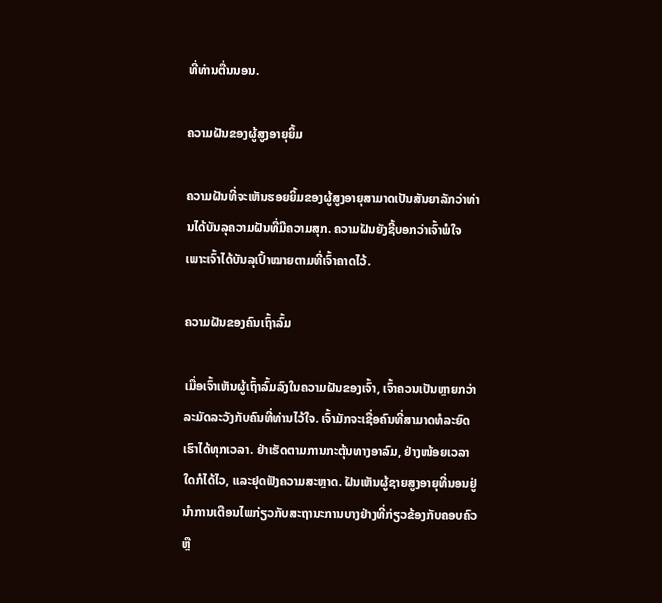ທີ່ທ່ານຕື່ນນອນ.

ຄວາມຝັນຂອງຜູ້ສູງອາຍຸຍິ້ມ

ຄວາມຝັນທີ່ຈະເຫັນຮອຍຍິ້ມຂອງຜູ້ສູງອາຍຸສາມາດເປັນສັນຍາລັກວ່າທ່ານໄດ້ບັນລຸຄວາມຝັນທີ່ມີຄວາມສຸກ. ຄວາມຝັນຍັງຊີ້ບອກວ່າເຈົ້າພໍໃຈ ເພາະເຈົ້າໄດ້ບັນລຸເປົ້າໝາຍຕາມທີ່ເຈົ້າຄາດໄວ້.

ຄວາມຝັນຂອງຄົນເຖົ້າລົ້ມ

ເມື່ອເຈົ້າເຫັນຜູ້ເຖົ້າລົ້ມລົງໃນຄວາມຝັນຂອງເຈົ້າ, ເຈົ້າຄວນເປັນຫຼາຍກວ່າ ລະມັດລະວັງກັບຄົນທີ່ທ່ານໄວ້ໃຈ. ເຈົ້າມັກຈະເຊື່ອຄົນທີ່ສາມາດທໍລະຍົດເຮົາໄດ້ທຸກເວລາ. ຢ່າເຮັດຕາມການກະຕຸ້ນທາງອາລົມ, ຢ່າງໜ້ອຍເວລາໃດກໍໄດ້ໄວ, ແລະຢຸດຟັງຄວາມສະຫຼາດ. ຝັນເຫັນຜູ້ຊາຍສູງອາຍຸທີ່ນອນຢູ່ນໍາການເຕືອນໄພກ່ຽວກັບສະຖານະການບາງຢ່າງທີ່ກ່ຽວຂ້ອງກັບຄອບຄົວຫຼື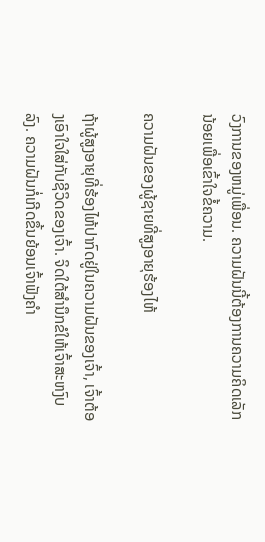ວົງການຂອງຫມູ່ເພື່ອນ. ຄວາມຝັນນີ້ຕ້ອງການຄວາມຄິດເລັກນ້ອຍເພື່ອເຂົ້າໃຈຂໍ້ຄວາມ.

ຄວາມຝັນຂອງຜູ້ຊາຍທີ່ສູງອາຍຸຮ້ອງໄຫ້

ຖ້າຜູ້ສູງອາຍຸທີ່ຮ້ອງໄຫ້ປາກົດຢູ່ໃນຄວາມຝັນຂອງເຈົ້າ, ເຈົ້າຕ້ອງເອົາໃຈໃສ່ກັບຊີວິດຂອງເຈົ້າ. ຈິດໃຕ້ສຳນຶກຂໍໃຫ້ເຈົ້າສະຫງົບລົງ. ຄວາມຝັນກໍ່ເກີດຂຶ້ນຍ້ອນເຈົ້າຟັງຄຳ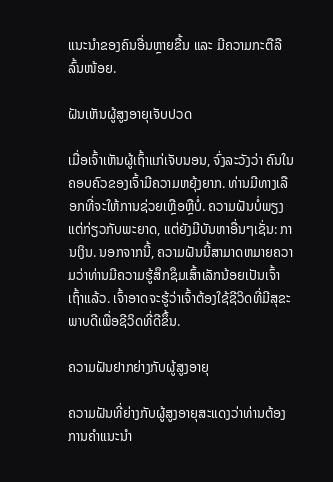ແນະນຳຂອງຄົນອື່ນຫຼາຍຂື້ນ ແລະ ມີຄວາມກະຕືລືລົ້ນໜ້ອຍ.

ຝັນເຫັນຜູ້ສູງອາຍຸເຈັບປວດ

ເມື່ອເຈົ້າເຫັນຜູ້ເຖົ້າແກ່ເຈັບນອນ, ຈົ່ງລະວັງວ່າ ຄົນໃນຄອບຄົວຂອງເຈົ້າມີຄວາມຫຍຸ້ງຍາກ. ທ່ານມີທາງເລືອກທີ່ຈະໃຫ້ການຊ່ວຍເຫຼືອຫຼືບໍ່. ຄວາມຝັນບໍ່ພຽງແຕ່ກ່ຽວກັບພະຍາດ, ແຕ່ຍັງມີບັນຫາອື່ນໆເຊັ່ນ: ການເງິນ. ນອກຈາກນີ້, ຄວາມຝັນນີ້ສາມາດຫມາຍຄວາມວ່າທ່ານມີຄວາມຮູ້ສຶກຊຶມເສົ້າເລັກນ້ອຍເປັນເຈົ້າເຖົ້າແລ້ວ. ເຈົ້າອາດຈະຮູ້ວ່າເຈົ້າຕ້ອງໃຊ້ຊີວິດທີ່ມີສຸຂະພາບດີເພື່ອຊີວິດທີ່ດີຂຶ້ນ.

ຄວາມຝັນຢາກຍ່າງກັບຜູ້ສູງອາຍຸ

ຄວາມຝັນທີ່ຍ່າງກັບຜູ້ສູງອາຍຸສະແດງວ່າທ່ານຕ້ອງການຄໍາແນະນໍາ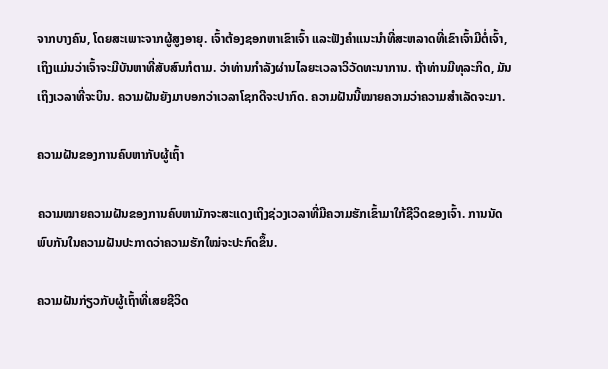ຈາກບາງຄົນ, ໂດຍສະເພາະຈາກຜູ້ສູງອາຍຸ. ເຈົ້າຕ້ອງຊອກຫາເຂົາເຈົ້າ ແລະຟັງຄຳແນະນຳທີ່ສະຫລາດທີ່ເຂົາເຈົ້າມີຕໍ່ເຈົ້າ, ເຖິງແມ່ນວ່າເຈົ້າຈະມີບັນຫາທີ່ສັບສົນກໍຕາມ. ວ່າທ່ານກໍາລັງຜ່ານໄລຍະເວລາວິວັດທະນາການ. ຖ້າທ່ານມີທຸລະກິດ, ມັນເຖິງເວລາທີ່ຈະບິນ. ຄວາມຝັນຍັງມາບອກວ່າເວລາໂຊກດີຈະປາກົດ. ຄວາມຝັນນີ້ໝາຍຄວາມວ່າຄວາມສຳເລັດຈະມາ.

ຄວາມຝັນຂອງການຄົບຫາກັບຜູ້ເຖົ້າ

ຄວາມໝາຍຄວາມຝັນຂອງການຄົບຫາມັກຈະສະແດງເຖິງຊ່ວງເວລາທີ່ມີຄວາມຮັກເຂົ້າມາໃກ້ຊີວິດຂອງເຈົ້າ. ການນັດພົບກັນໃນຄວາມຝັນປະກາດວ່າຄວາມຮັກໃໝ່ຈະປະກົດຂຶ້ນ.

ຄວາມຝັນກ່ຽວກັບຜູ້ເຖົ້າທີ່ເສຍຊີວິດ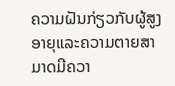ຄວາມຝັນກ່ຽວກັບຜູ້ສູງອາຍຸແລະຄວາມຕາຍສາມາດມີຄວາ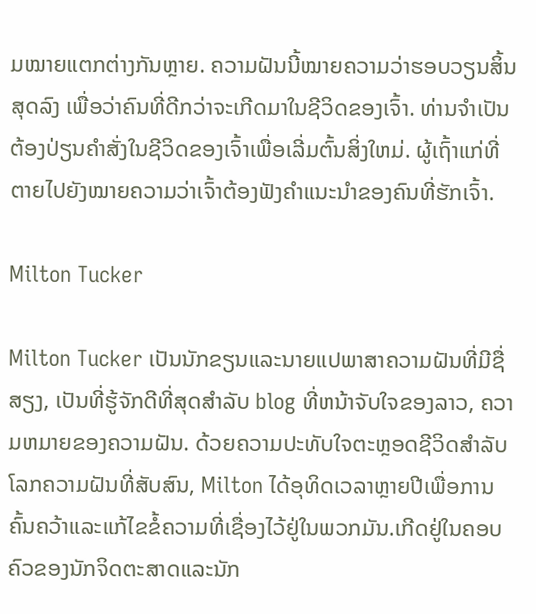ມໝາຍແຕກຕ່າງກັນຫຼາຍ. ຄວາມຝັນນີ້ໝາຍຄວາມວ່າຮອບວຽນສິ້ນສຸດລົງ ເພື່ອວ່າຄົນທີ່ດີກວ່າຈະເກີດມາໃນຊີວິດຂອງເຈົ້າ. ທ່ານຈໍາເປັນຕ້ອງປ່ຽນຄໍາສັ່ງໃນຊີວິດຂອງເຈົ້າເພື່ອເລີ່ມຕົ້ນສິ່ງໃຫມ່. ຜູ້ເຖົ້າແກ່ທີ່ຕາຍໄປຍັງໝາຍຄວາມວ່າເຈົ້າຕ້ອງຟັງຄຳແນະນຳຂອງຄົນທີ່ຮັກເຈົ້າ.

Milton Tucker

Milton Tucker ເປັນນັກຂຽນແລະນາຍແປພາສາຄວາມຝັນທີ່ມີຊື່ສຽງ, ເປັນທີ່ຮູ້ຈັກດີທີ່ສຸດສໍາລັບ blog ທີ່ຫນ້າຈັບໃຈຂອງລາວ, ຄວາມຫມາຍຂອງຄວາມຝັນ. ດ້ວຍຄວາມປະທັບໃຈຕະຫຼອດຊີວິດສໍາລັບໂລກຄວາມຝັນທີ່ສັບສົນ, Milton ໄດ້ອຸທິດເວລາຫຼາຍປີເພື່ອການຄົ້ນຄວ້າແລະແກ້ໄຂຂໍ້ຄວາມທີ່ເຊື່ອງໄວ້ຢູ່ໃນພວກມັນ.ເກີດຢູ່ໃນຄອບຄົວຂອງນັກຈິດຕະສາດແລະນັກ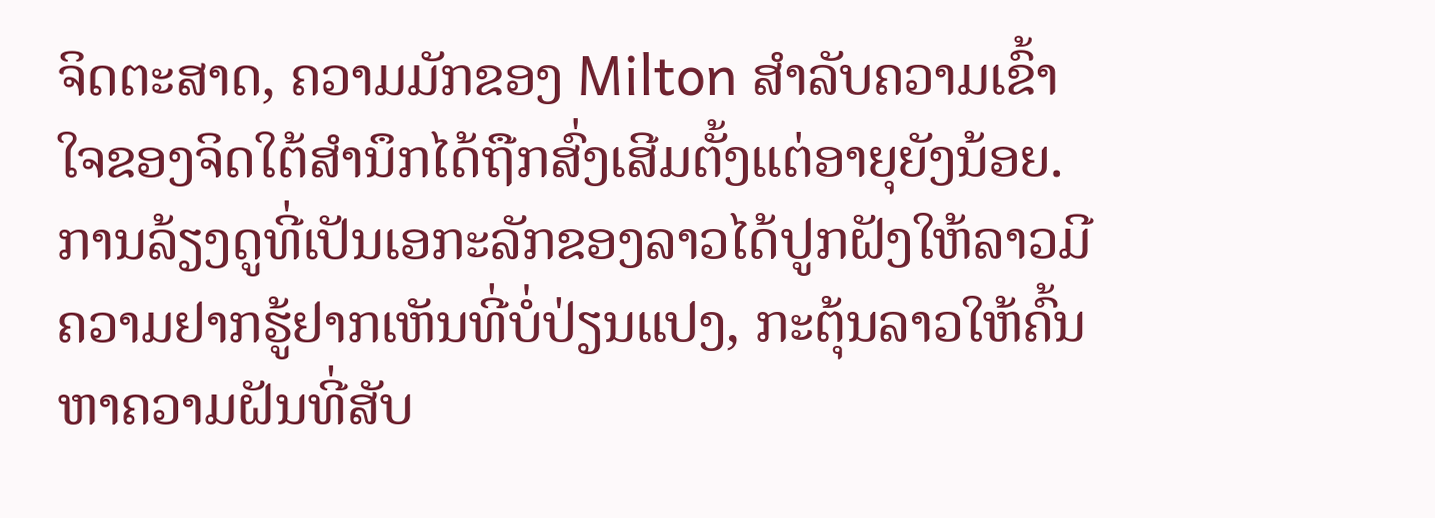ຈິດຕະສາດ, ຄວາມມັກຂອງ Milton ສໍາລັບຄວາມເຂົ້າໃຈຂອງຈິດໃຕ້ສໍານຶກໄດ້ຖືກສົ່ງເສີມຕັ້ງແຕ່ອາຍຸຍັງນ້ອຍ. ການລ້ຽງດູທີ່ເປັນເອກະລັກຂອງລາວໄດ້ປູກຝັງໃຫ້ລາວມີຄວາມຢາກຮູ້ຢາກເຫັນທີ່ບໍ່ປ່ຽນແປງ, ກະຕຸ້ນລາວໃຫ້ຄົ້ນຫາຄວາມຝັນທີ່ສັບ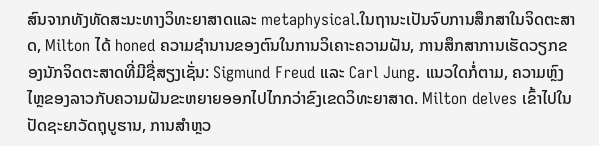ສົນຈາກທັງທັດສະນະທາງວິທະຍາສາດແລະ metaphysical.ໃນຖານະເປັນຈົບການສຶກສາໃນຈິດຕະສາດ, Milton ໄດ້ honed ຄວາມຊໍານານຂອງຕົນໃນການວິເຄາະຄວາມຝັນ, ການສຶກສາການເຮັດວຽກຂອງນັກຈິດຕະສາດທີ່ມີຊື່ສຽງເຊັ່ນ: Sigmund Freud ແລະ Carl Jung. ແນວໃດກໍ່ຕາມ, ຄວາມຫຼົງໄຫຼຂອງລາວກັບຄວາມຝັນຂະຫຍາຍອອກໄປໄກກວ່າຂົງເຂດວິທະຍາສາດ. Milton delves ເຂົ້າໄປໃນປັດຊະຍາວັດຖຸບູຮານ, ການສໍາຫຼວ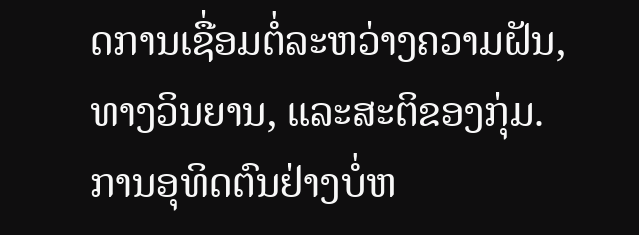ດການເຊື່ອມຕໍ່ລະຫວ່າງຄວາມຝັນ, ທາງວິນຍານ, ແລະສະຕິຂອງກຸ່ມ.ການອຸທິດຕົນຢ່າງບໍ່ຫ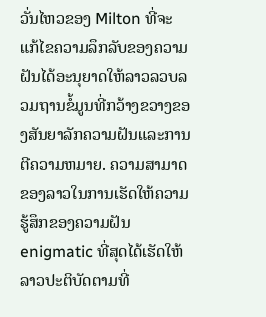ວັ່ນໄຫວຂອງ Milton ທີ່ຈະແກ້ໄຂຄວາມລຶກລັບຂອງຄວາມຝັນໄດ້ອະນຸຍາດໃຫ້ລາວລວບລວມຖານຂໍ້ມູນທີ່ກວ້າງຂວາງຂອງສັນຍາລັກຄວາມຝັນແລະການຕີຄວາມຫມາຍ. ຄວາມສາມາດຂອງລາວໃນການເຮັດໃຫ້ຄວາມຮູ້ສຶກຂອງຄວາມຝັນ enigmatic ທີ່ສຸດໄດ້ເຮັດໃຫ້ລາວປະຕິບັດຕາມທີ່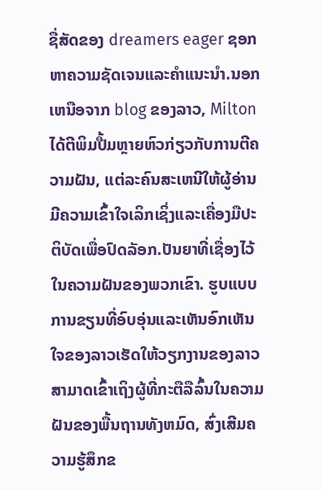ຊື່ສັດຂອງ dreamers eager ຊອກຫາຄວາມຊັດເຈນແລະຄໍາແນະນໍາ.ນອກເຫນືອຈາກ blog ຂອງລາວ, Milton ໄດ້ຕີພິມປື້ມຫຼາຍຫົວກ່ຽວກັບການຕີຄວາມຝັນ, ແຕ່ລະຄົນສະເຫນີໃຫ້ຜູ້ອ່ານມີຄວາມເຂົ້າໃຈເລິກເຊິ່ງແລະເຄື່ອງມືປະຕິບັດເພື່ອປົດລັອກ.ປັນຍາທີ່ເຊື່ອງໄວ້ໃນຄວາມຝັນຂອງພວກເຂົາ. ຮູບແບບການຂຽນທີ່ອົບອຸ່ນແລະເຫັນອົກເຫັນໃຈຂອງລາວເຮັດໃຫ້ວຽກງານຂອງລາວສາມາດເຂົ້າເຖິງຜູ້ທີ່ກະຕືລືລົ້ນໃນຄວາມຝັນຂອງພື້ນຖານທັງຫມົດ, ສົ່ງເສີມຄວາມຮູ້ສຶກຂ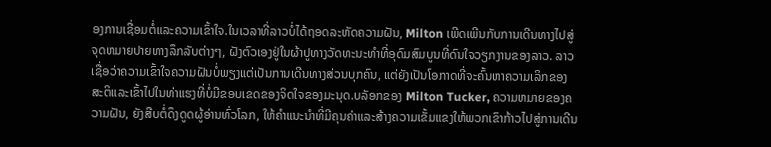ອງການເຊື່ອມຕໍ່ແລະຄວາມເຂົ້າໃຈ.ໃນເວລາທີ່ລາວບໍ່ໄດ້ຖອດລະຫັດຄວາມຝັນ, Milton ເພີດເພີນກັບການເດີນທາງໄປສູ່ຈຸດຫມາຍປາຍທາງລຶກລັບຕ່າງໆ, ຝັງຕົວເອງຢູ່ໃນຜ້າປູທາງວັດທະນະທໍາທີ່ອຸດົມສົມບູນທີ່ດົນໃຈວຽກງານຂອງລາວ. ລາວເຊື່ອວ່າຄວາມເຂົ້າໃຈຄວາມຝັນບໍ່ພຽງແຕ່ເປັນການເດີນທາງສ່ວນບຸກຄົນ, ແຕ່ຍັງເປັນໂອກາດທີ່ຈະຄົ້ນຫາຄວາມເລິກຂອງສະຕິແລະເຂົ້າໄປໃນທ່າແຮງທີ່ບໍ່ມີຂອບເຂດຂອງຈິດໃຈຂອງມະນຸດ.ບລັອກຂອງ Milton Tucker, ຄວາມຫມາຍຂອງຄວາມຝັນ, ຍັງສືບຕໍ່ດຶງດູດຜູ້ອ່ານທົ່ວໂລກ, ໃຫ້ຄໍາແນະນໍາທີ່ມີຄຸນຄ່າແລະສ້າງຄວາມເຂັ້ມແຂງໃຫ້ພວກເຂົາກ້າວໄປສູ່ການເດີນ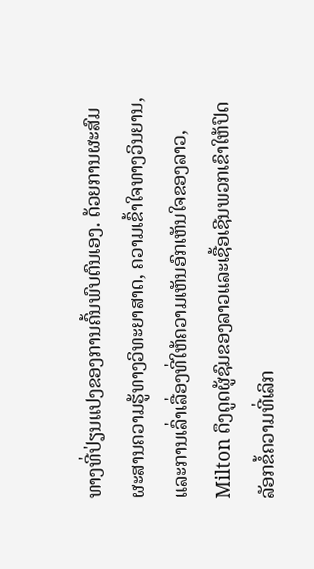ທາງທີ່ປ່ຽນແປງຂອງການຄົ້ນພົບຕົນເອງ. ດ້ວຍການຜະສົມຜະສານຄວາມຮູ້ທາງວິທະຍາສາດ, ຄວາມເຂົ້າໃຈທາງວິນຍານ, ແລະການເລົ່າເລື່ອງທີ່ໃຫ້ຄວາມເຫັນອົກເຫັນໃຈຂອງລາວ, Milton ດຶງດູດຜູ້ຊົມຂອງລາວແລະເຊື້ອເຊີນພວກເຂົາໃຫ້ປົດລັອກຂໍ້ຄວາມທີ່ເລິກ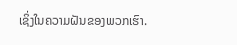ເຊິ່ງໃນຄວາມຝັນຂອງພວກເຮົາ.